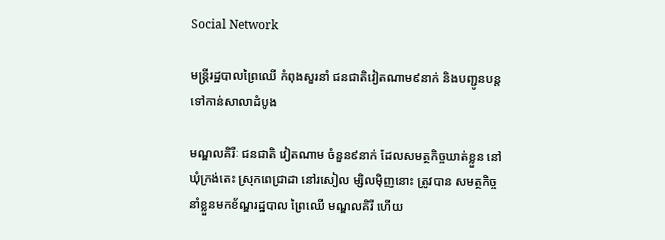Social Network

មន្រ្តីរដ្ឋបាលព្រៃឈើ កំពុងសួរនាំ ជនជាតិវៀតណាម៩នាក់ និងបញ្ជូនបន្ត ទៅកាន់សាលាដំបូង

មណ្ឌលគិរីៈ ជនជាតិ វៀតណាម ចំនួន៩នាក់ ដែលសមត្ថកិច្ចឃាត់ខ្លួន នៅឃុំក្រង់តេះ ស្រុកពេជ្រាដា នៅរសៀល ម្សិលម៉ិញនោះ ត្រូវបាន សមត្ថកិច្ច នាំខ្លួនមកខ័ណ្ឌរដ្ឋបាល ព្រៃឈើ មណ្ឌលគិរី ហើយ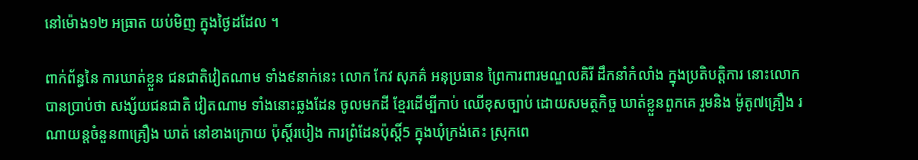នៅម៉ោង១២ អធ្រាត យប់មិញ ក្នុងថ្ងៃដដែល ។

ពាក់ព័ន្ធនៃ ការឃាត់ខ្លួន ជនជាតិវៀតណាម ទាំង៩នាក់នេះ លោក កែវ សុភគ៌ អនុប្រធាន ព្រៃការពារមណ្ឌលគិរី ដឹកនាំកំលាំង ក្នុងប្រតិបត្តិការ នោះលោក បានប្រាប់ថា សង្ស័យជនជាតិ វៀតណាម ទាំងនោះឆ្លងដែន ចូលមកដី ខ្មែរដើម្បីកាប់ ឈើខុសច្បាប់ ដោយសមត្ថកិច្ច ឃាត់ខ្លួនពួកគេ រួមនិង ម៉ូតូ៧គ្រឿង រណាយន្តចំនួន៣គ្រឿង ឃាត់ នៅខាងក្រោយ ប៉ុស្តិ៍របៀង ការព្រំដែនប៉ុស្តិ៍5 ក្នុងឃុំក្រង់តេះ ស្រុកពេ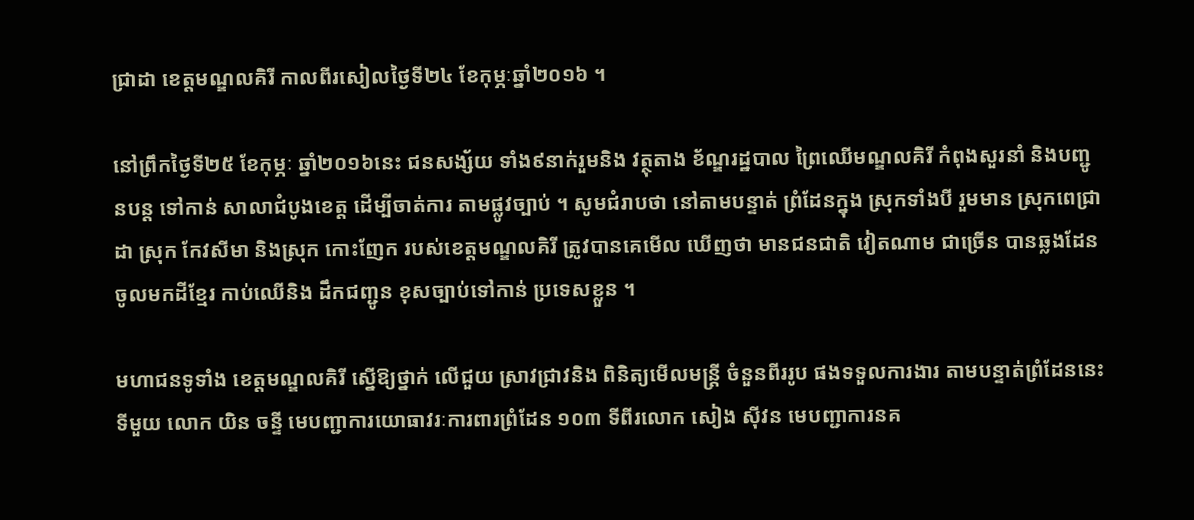ជ្រាដា ខេត្តមណ្ឌលគិរី កាលពីរសៀលថ្ងៃទី២៤ ខែកុម្ភៈឆ្នាំ២០១៦ ។

នៅព្រឹកថ្ងៃទី២៥ ខែកុម្ភៈ ឆ្នាំ២០១៦នេះ ជនសង្ស័យ ទាំង៩នាក់រួមនិង វត្ថុតាង ខ័ណ្ឌរដ្ឋបាល ព្រៃឈើមណ្ឌលគិរី កំពុងសួរនាំ និងបញ្ជូនបន្ត ទៅកាន់ សាលាជំបូងខេត្ត ដើម្បីចាត់ការ តាមផ្លូវច្បាប់ ។ សូមជំរាបថា នៅតាមបន្ទាត់ ព្រំដែនក្នុង ស្រុកទាំងបី រួមមាន ស្រុកពេជ្រាដា ស្រុក កែវសីមា និងស្រុក កោះញែក របស់ខេត្តមណ្ឌលគិរី ត្រូវបានគេមើល ឃើញថា មានជនជាតិ វៀតណាម ជាច្រើន បានឆ្លងដែន ចូលមកដីខ្មែរ កាប់ឈើនិង ដឹកជញ្ជូន ខុសច្បាប់ទៅកាន់ ប្រទេសខ្លួន ។

មហាជនទូទាំង ខេត្តមណ្ឌលគិរី ស្នើឱ្យថ្នាក់ លើជួយ ស្រាវជ្រាវនិង ពិនិត្យមើលមន្រ្តី ចំនួនពីររូប ផងទទួលការងារ តាមបន្ទាត់ព្រំដែននេះ ទីមួយ លោក យិន ចន្ទី មេបញ្ជាការយោធាវរៈការពារព្រំដែន ១០៣ ទីពីរលោក សៀង ស៊ីវន មេបញ្ជាការនគ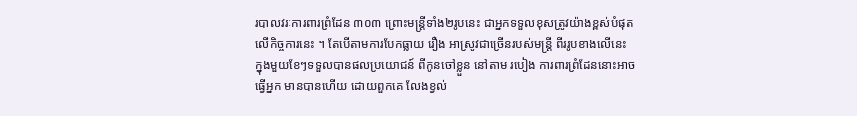របាលវរៈការពារព្រំដែន ៣០៣ ព្រោះមន្រ្តីទាំង២រូបនេះ ជាអ្នកទទួលខុសត្រូវយ៉ាងខ្ពស់បំផុត លើកិច្ចការនេះ ។ តែបើតាមការបែកធ្លាយ រឿង អាស្រូវជាច្រើនរបស់មន្រ្តី ពីររូបខាងលើនេះ ក្នុងមួយខែៗទទួលបានផលប្រយោជន៍ ពីកូនចៅខ្លួន នៅតាម របៀង ការពារព្រំដែននោះអាចធ្វើអ្នក មានបានហើយ ដោយពួកគេ លែងខ្វល់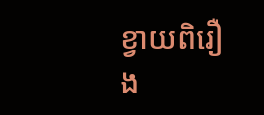ខ្វាយពិរឿង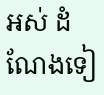អស់ ដំណែងទៀ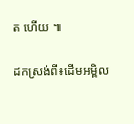ត ហើយ ៕

ដកស្រង់ពី៖ដើមអម្ពិល